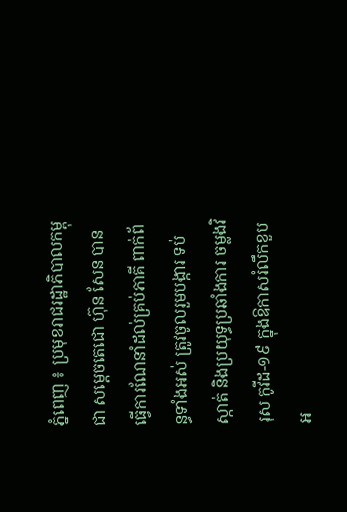ភ្នំពេញ ៖ ប្រមុខរាជរដ្ឋាភិបាលកម្ពុជា សម្ដេចតេជោ ហ៊ុន សែន បានធ្វើការណែនាំដល់គ្រប់ភាគី ពាក់ព័ន្ធទាំងអស់ ត្រូវចូលរួមបង្ការ ទប់ស្កាត់ និងប្រយុទ្ធប្រឆាំងការ ចម្លងវិរុស កូវីដ-១៩ ក្នុងឱកាសរំលឹកខួបអ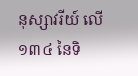នុស្សាវរីយ៍ លើ១៣៤ នៃទិ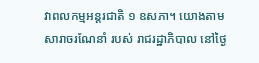វាពលកម្មអន្ដរជាតិ ១ ឧសភា។ យោងតាមសារាចរណែនាំ របស់ រាជរដ្ឋាភិបាល នៅថ្ងៃ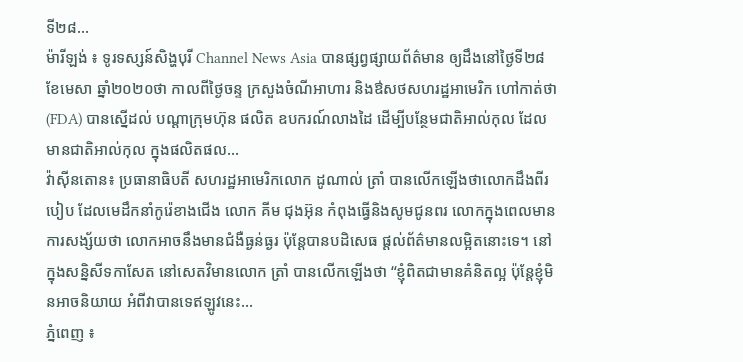ទី២៨...
ម៉ារីឡង់ ៖ ទូរទស្សន៍សិង្ហបុរី Channel News Asia បានផ្សព្វផ្សាយព័ត៌មាន ឲ្យដឹងនៅថ្ងៃទី២៨ ខែមេសា ឆ្នាំ២០២០ថា កាលពីថ្ងៃចន្ទ ក្រសួងចំណីអាហារ និងឳសថសហរដ្ឋអាមេរិក ហៅកាត់ថា (FDA) បានស្នើដល់ បណ្តាក្រុមហ៊ុន ផលិត ឧបករណ៍លាងដៃ ដើម្បីបន្ថែមជាតិអាល់កុល ដែលមានជាតិអាល់កុល ក្នុងផលិតផល...
វ៉ាស៊ីនតោន៖ ប្រធានាធិបតី សហរដ្ឋអាមេរិកលោក ដូណាល់ ត្រាំ បានលើកឡើងថាលោកដឹងពីរបៀប ដែលមេដឹកនាំកូរ៉េខាងជើង លោក គីម ជុងអ៊ុន កំពុងធ្វើនិងសូមជូនពរ លោកក្នុងពេលមានការសង្ស័យថា លោកអាចនឹងមានជំងឺធ្ងន់ធ្ងរ ប៉ុន្តែបានបដិសេធ ផ្តល់ព័ត៌មានលម្អិតនោះទេ។ នៅក្នុងសន្និសីទកាសែត នៅសេតវិមានលោក ត្រាំ បានលើកឡើងថា “ខ្ញុំពិតជាមានគំនិតល្អ ប៉ុន្តែខ្ញុំមិនអាចនិយាយ អំពីវាបានទេឥឡូវនេះ...
ភ្នំពេញ ៖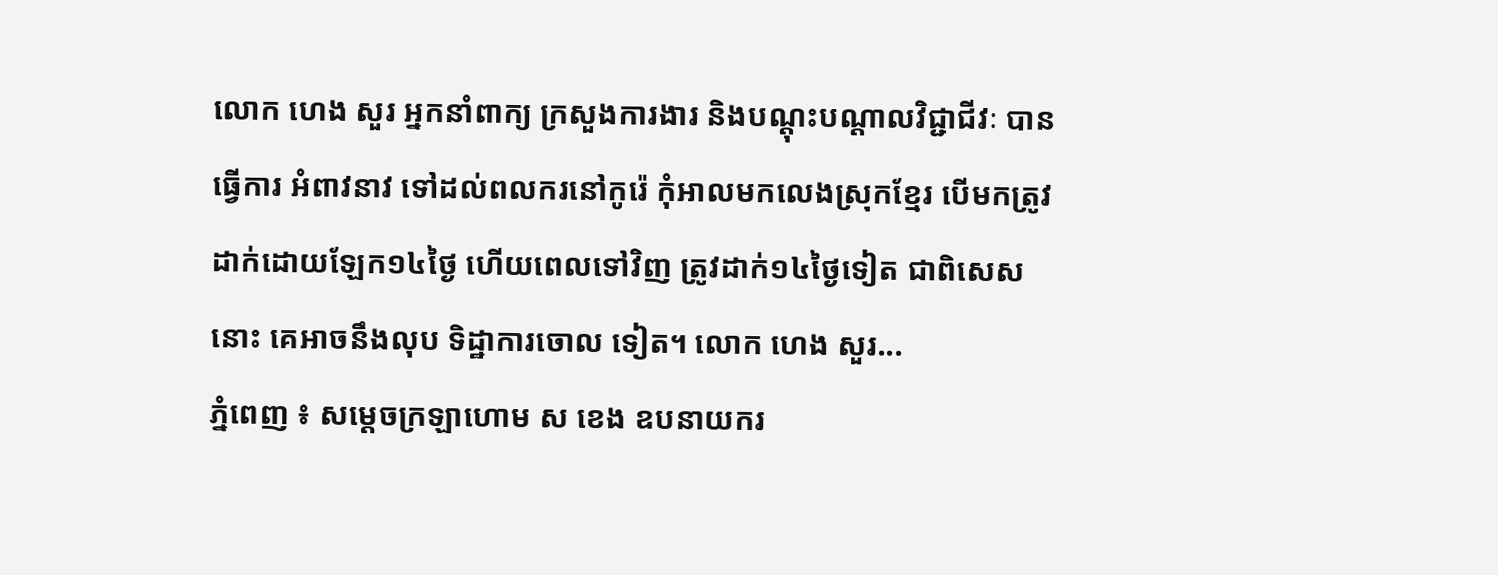លោក ហេង សួរ អ្នកនាំពាក្យ ក្រសួងការងារ និងបណ្តុះបណ្តាលវិជ្ជាជីវៈ បានធ្វើការ អំពាវនាវ ទៅដល់ពលករនៅកូរ៉េ កុំអាលមកលេងស្រុកខ្មែរ បើមកត្រូវដាក់ដោយឡែក១៤ថ្ងៃ ហើយពេលទៅវិញ ត្រូវដាក់១៤ថ្ងៃទៀត ជាពិសេសនោះ គេអាចនឹងលុប ទិដ្ឋាការចោល ទៀត។ លោក ហេង សួរ...
ភ្នំពេញ ៖ សម្ដេចក្រឡាហោម ស ខេង ឧបនាយករ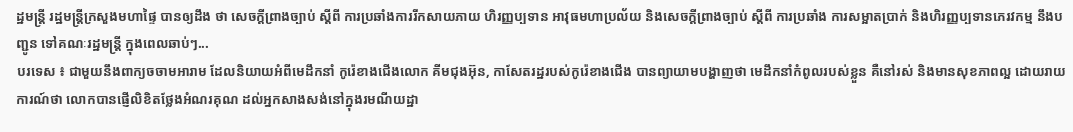ដ្ឋមន្ដ្រី រដ្ឋមន្ដ្រីក្រសួងមហាផ្ទៃ បានឲ្យដឹង ថា សេចក្តីព្រាងច្បាប់ ស្តីពី ការប្រឆាំងការរីកសាយភាយ ហិរញ្ញប្បទាន អាវុធមហាប្រល័យ និងសេចក្តីព្រាងច្បាប់ ស្តីពី ការប្រឆាំង ការសម្អាតប្រាក់ និងហិរញ្ញប្បទានភេរវកម្ម នឹងបញ្ជូន ទៅគណៈរដ្ឋមន្ដ្រី ក្នុងពេលឆាប់ៗ...
បរទេស ៖ ជាមួយនឹងពាក្យចចាមអារាម ដែលនិយាយអំពីមេដឹកនាំ កូរ៉េខាងជើងលោក គីមជុងអ៊ុន, កាសែតរដ្ឋរបស់កូរ៉េខាងជើង បានព្យាយាមបង្ហាញថា មេដឹកនាំកំពូលរបស់ខ្លួន គឺនៅរស់ និងមានសុខភាពល្អ ដោយរាយការណ៍ថា លោកបានផ្ញើលិខិតថ្លែងអំណរគុណ ដល់អ្នកសាងសង់នៅក្នុងរមណីយដ្ឋា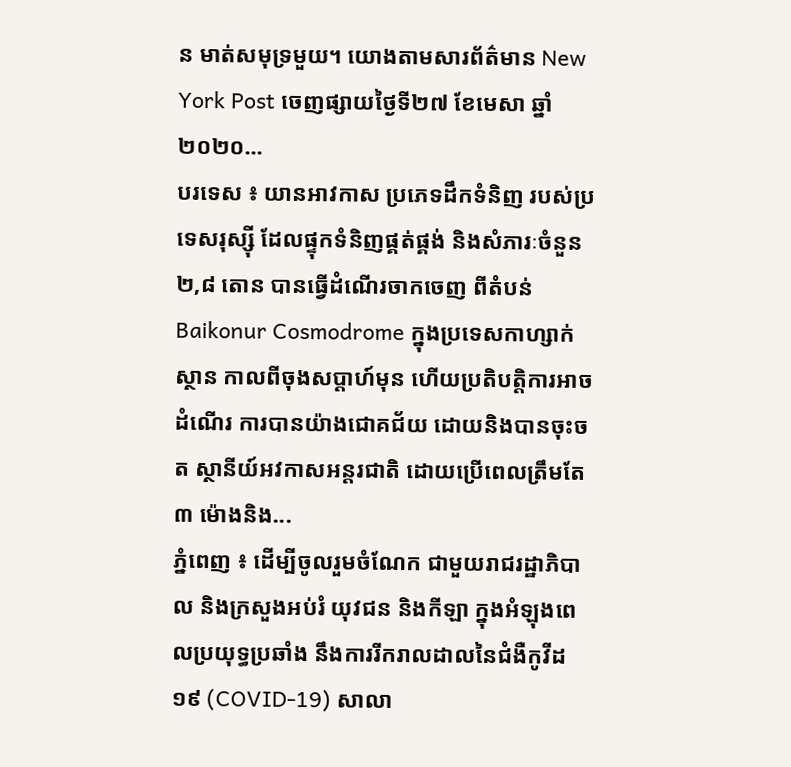ន មាត់សមុទ្រមួយ។ យោងតាមសារព័ត៌មាន New York Post ចេញផ្សាយថ្ងៃទី២៧ ខែមេសា ឆ្នាំ២០២០...
បរទេស ៖ យានអាវកាស ប្រភេទដឹកទំនិញ របស់ប្រទេសរុស្ស៊ី ដែលផ្ទុកទំនិញផ្គត់ផ្គង់ និងសំភារៈចំនួន ២,៨ តោន បានធ្វើដំណើរចាកចេញ ពីតំបន់ Baikonur Cosmodrome ក្នុងប្រទេសកាហ្សាក់ស្ថាន កាលពីចុងសប្តាហ៍មុន ហើយប្រតិបត្តិការអាចដំណើរ ការបានយ៉ាងជោគជ័យ ដោយនិងបានចុះចត ស្ថានីយ៍អវកាសអន្តរជាតិ ដោយប្រើពេលត្រឹមតែ ៣ ម៉ោងនិង...
ភ្នំពេញ ៖ ដើម្បីចូលរួមចំណែក ជាមួយរាជរដ្ឋាភិបាល និងក្រសួងអប់រំ យុវជន និងកីឡា ក្នុងអំឡុងពេលប្រយុទ្ធប្រឆាំង នឹងការរីករាលដាលនៃជំងឺកូវីដ១៩ (COVID-19) សាលា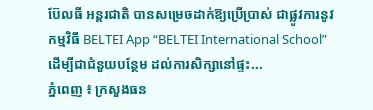ប៊ែលធី អន្ដរជាតិ បានសម្រេចដាក់ឱ្យប្រើប្រាស់ ជាផ្លូវការនូវកម្មវិធី BELTEI App “BELTEI International School” ដើម្បីជាជំនួយបន្ថែម ដល់ការសិក្សានៅផ្ទះ...
ភ្នំពេញ ៖ ក្រសួងធន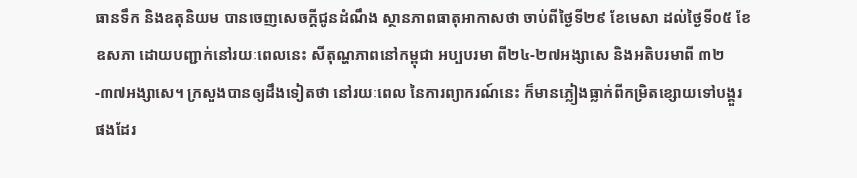ធានទឹក និងឧតុនិយម បានចេញសេចក្តីជូនដំណឹង ស្ថានភាពធាតុអាកាសថា ចាប់ពីថ្ងៃទី២៩ ខែមេសា ដល់ថ្ងៃទី០៥ ខែឧសភា ដោយបញ្ជាក់នៅរយៈពេលនេះ សីតុណ្ហភាពនៅកម្ពុជា អប្បបរមា ពី២៤-២៧អង្សាសេ និងអតិបរមាពី ៣២-៣៧អង្សាសេ។ ក្រសួងបានឲ្យដឹងទៀតថា នៅរយៈពេល នៃការព្យាករណ៍នេះ ក៏មានភ្លៀងធ្លាក់ពីកម្រិតខ្សោយទៅបង្គួរផងដែរ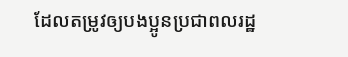ដែលតម្រូវឲ្យបងប្អូនប្រជាពលរដ្ឋ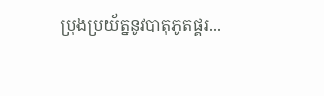ប្រុងប្រយ័ត្ននូវបាតុភូតផ្គរ...